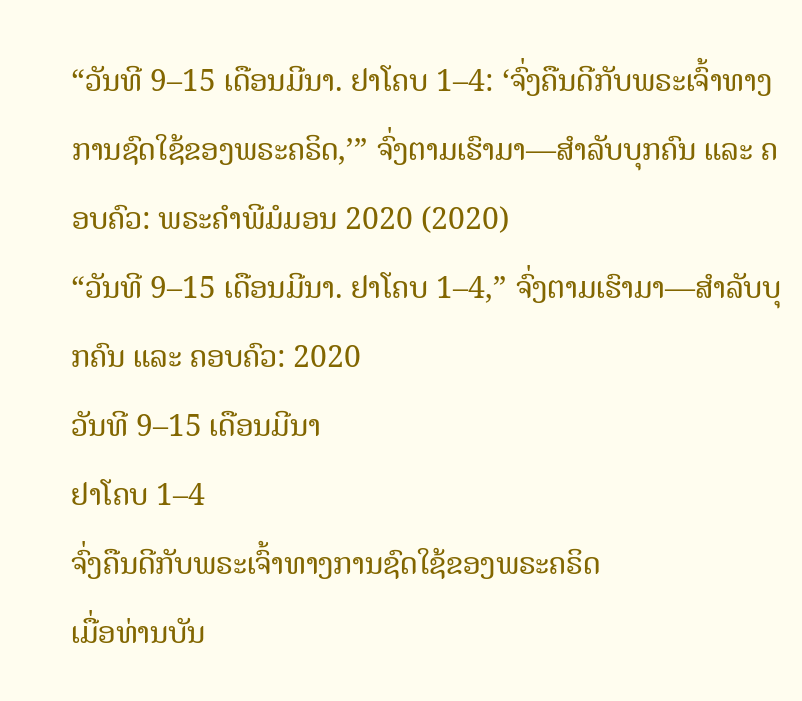“ວັນທີ 9–15 ເດືອນມີນາ. ຢາໂຄບ 1–4: ‘ຈົ່ງຄືນດີກັບພຣະເຈົ້າທາງການຊົດໃຊ້ຂອງພຣະຄຣິດ,’” ຈົ່ງຕາມເຮົາມາ—ສຳລັບບຸກຄົນ ແລະ ຄອບຄົວ: ພຣະຄຳພີມໍມອນ 2020 (2020)
“ວັນທີ 9–15 ເດືອນມີນາ. ຢາໂຄບ 1–4,” ຈົ່ງຕາມເຮົາມາ—ສຳລັບບຸກຄົນ ແລະ ຄອບຄົວ: 2020
ວັນທີ 9–15 ເດືອນມີນາ
ຢາໂຄບ 1–4
ຈົ່ງຄືນດີກັບພຣະເຈົ້າທາງການຊົດໃຊ້ຂອງພຣະຄຣິດ
ເມື່ອທ່ານບັນ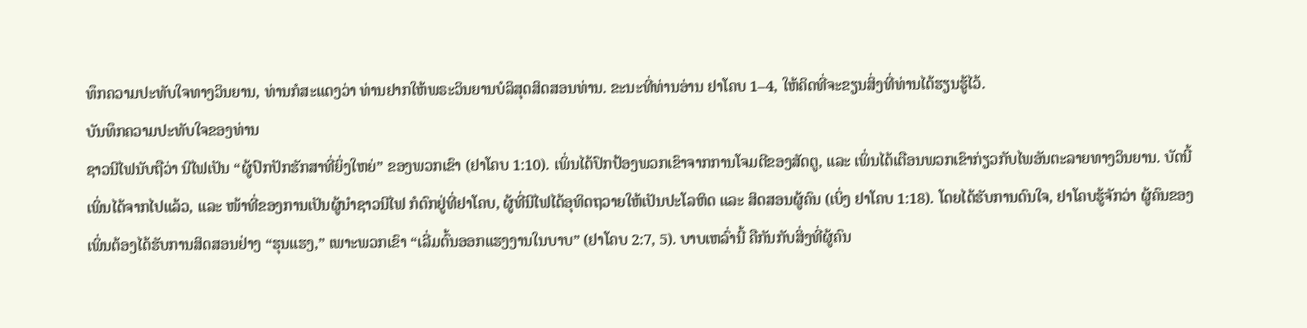ທຶກຄວາມປະທັບໃຈທາງວິນຍານ, ທ່ານກໍສະແດງວ່າ ທ່ານຢາກໃຫ້ພຣະວິນຍານບໍລິສຸດສິດສອນທ່ານ. ຂະນະທີ່ທ່ານອ່ານ ຢາໂຄບ 1–4, ໃຫ້ຄິດທີ່ຈະຂຽນສິ່ງທີ່ທ່ານໄດ້ຮຽນຮູ້ໄວ້.
ບັນທຶກຄວາມປະທັບໃຈຂອງທ່ານ
ຊາວນີໄຟນັບຖືວ່າ ນີໄຟເປັນ “ຜູ້ປົກປັກຮັກສາທີ່ຍິ່ງໃຫຍ່” ຂອງພວກເຂົາ (ຢາໂຄບ 1:10). ເພິ່ນໄດ້ປົກປ້ອງພວກເຂົາຈາກການໂຈມຕີຂອງສັດຕູ, ແລະ ເພິ່ນໄດ້ເຕືອນພວກເຂົາກ່ຽວກັບໄພອັນຕະລາຍທາງວິນຍານ. ບັດນີ້ເພິ່ນໄດ້ຈາກໄປແລ້ວ, ແລະ ໜ້າທີ່ຂອງການເປັນຜູ້ນຳຊາວນີໄຟ ກໍຕົກຢູ່ທີ່ຢາໂຄບ, ຜູ້ທີ່ນີໄຟໄດ້ອຸທິດຖວາຍໃຫ້ເປັນປະໂລຫິດ ແລະ ສິດສອນຜູ້ຄົນ (ເບິ່ງ ຢາໂຄບ 1:18). ໂດຍໄດ້ຮັບການດົນໃຈ, ຢາໂຄບຮູ້ຈັກວ່າ ຜູ້ຄົນຂອງເພິ່ນຕ້ອງໄດ້ຮັບການສິດສອນຢ່າງ “ຮຸນແຮງ,” ເພາະພວກເຂົາ “ເລີ່ມຕົ້ນອອກແຮງງານໃນບາບ” (ຢາໂຄບ 2:7, 5). ບາບເຫລົ່ານີ້ ຄືກັນກັບສິ່ງທີ່ຜູ້ຄົນ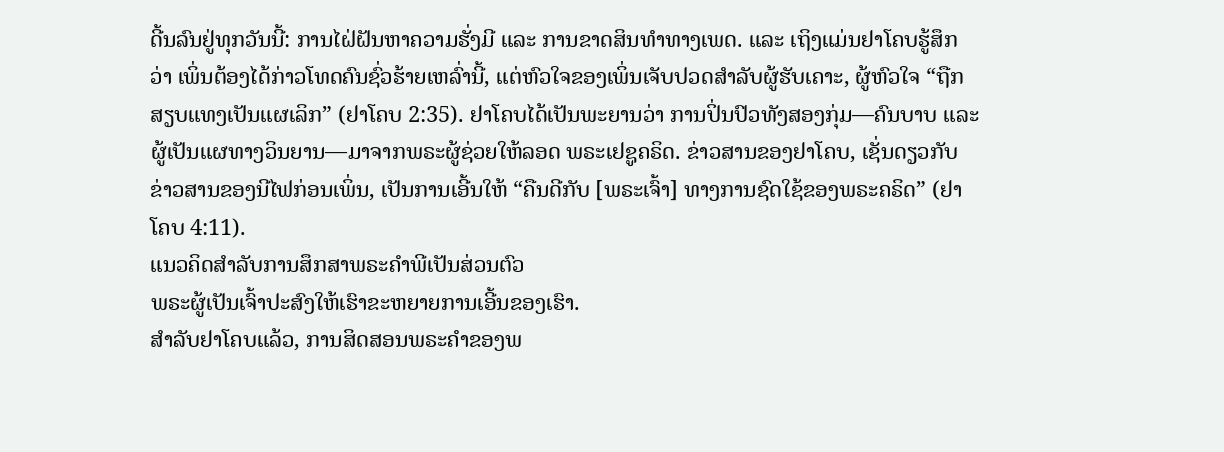ດີ້ນລົນຢູ່ທຸກວັນນີ້: ການໄຝ່ຝັນຫາຄວາມຮັ່ງມີ ແລະ ການຂາດສິນທຳທາງເພດ. ແລະ ເຖິງແມ່ນຢາໂຄບຮູ້ສຶກວ່າ ເພິ່ນຕ້ອງໄດ້ກ່າວໂທດຄົນຊົ່ວຮ້າຍເຫລົ່ານີ້, ແຕ່ຫົວໃຈຂອງເພິ່ນເຈັບປວດສຳລັບຜູ້ຮັບເຄາະ, ຜູ້ຫົວໃຈ “ຖືກສຽບແທງເປັນແຜເລິກ” (ຢາໂຄບ 2:35). ຢາໂຄບໄດ້ເປັນພະຍານວ່າ ການປິ່ນປົວທັງສອງກຸ່ມ—ຄົນບາບ ແລະ ຜູ້ເປັນແຜທາງວິນຍານ—ມາຈາກພຣະຜູ້ຊ່ວຍໃຫ້ລອດ ພຣະເຢຊູຄຣິດ. ຂ່າວສານຂອງຢາໂຄບ, ເຊັ່ນດຽວກັບຂ່າວສານຂອງນີໄຟກ່ອນເພິ່ນ, ເປັນການເອີ້ນໃຫ້ “ຄືນດີກັບ [ພຣະເຈົ້າ] ທາງການຊົດໃຊ້ຂອງພຣະຄຣິດ” (ຢາໂຄບ 4:11).
ແນວຄິດສຳລັບການສຶກສາພຣະຄຳພີເປັນສ່ວນຕົວ
ພຣະຜູ້ເປັນເຈົ້າປະສົງໃຫ້ເຮົາຂະຫຍາຍການເອີ້ນຂອງເຮົາ.
ສຳລັບຢາໂຄບແລ້ວ, ການສິດສອນພຣະຄຳຂອງພ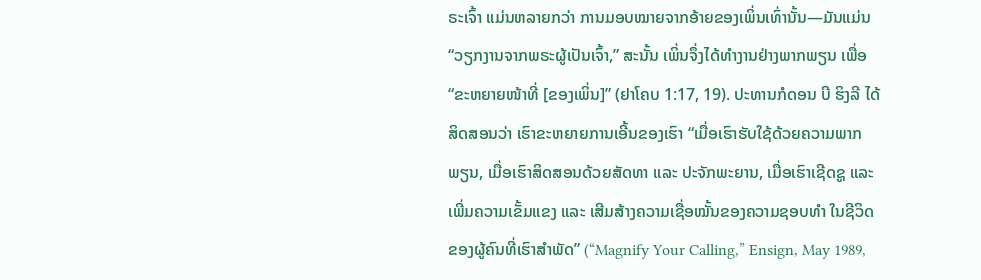ຣະເຈົ້າ ແມ່ນຫລາຍກວ່າ ການມອບໝາຍຈາກອ້າຍຂອງເພິ່ນເທົ່ານັ້ນ—ມັນແມ່ນ “ວຽກງານຈາກພຣະຜູ້ເປັນເຈົ້າ,” ສະນັ້ນ ເພິ່ນຈຶ່ງໄດ້ທຳງານຢ່າງພາກພຽນ ເພື່ອ “ຂະຫຍາຍໜ້າທີ່ [ຂອງເພິ່ນ]” (ຢາໂຄບ 1:17, 19). ປະທານກໍດອນ ບີ ຮິງລີ ໄດ້ສິດສອນວ່າ ເຮົາຂະຫຍາຍການເອີ້ນຂອງເຮົາ “ເມື່ອເຮົາຮັບໃຊ້ດ້ວຍຄວາມພາກພຽນ, ເມື່ອເຮົາສິດສອນດ້ວຍສັດທາ ແລະ ປະຈັກພະຍານ, ເມື່ອເຮົາເຊີດຊູ ແລະ ເພີ່ມຄວາມເຂັ້ມແຂງ ແລະ ເສີມສ້າງຄວາມເຊື່ອໝັ້ນຂອງຄວາມຊອບທຳ ໃນຊີວິດຂອງຜູ້ຄົນທີ່ເຮົາສຳພັດ” (“Magnify Your Calling,” Ensign, May 1989,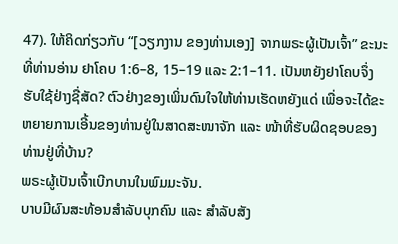47). ໃຫ້ຄິດກ່ຽວກັບ “[ວຽກງານ ຂອງທ່ານເອງ] ຈາກພຣະຜູ້ເປັນເຈົ້າ” ຂະນະທີ່ທ່ານອ່ານ ຢາໂຄບ 1:6–8, 15–19 ແລະ 2:1–11. ເປັນຫຍັງຢາໂຄບຈຶ່ງຮັບໃຊ້ຢ່າງຊື່ສັດ? ຕົວຢ່າງຂອງເພິ່ນດົນໃຈໃຫ້ທ່ານເຮັດຫຍັງແດ່ ເພື່ອຈະໄດ້ຂະຫຍາຍການເອີ້ນຂອງທ່ານຢູ່ໃນສາດສະໜາຈັກ ແລະ ໜ້າທີ່ຮັບຜິດຊອບຂອງທ່ານຢູ່ທີ່ບ້ານ?
ພຣະຜູ້ເປັນເຈົ້າເບີກບານໃນພົມມະຈັນ.
ບາບມີຜົນສະທ້ອນສຳລັບບຸກຄົນ ແລະ ສຳລັບສັງ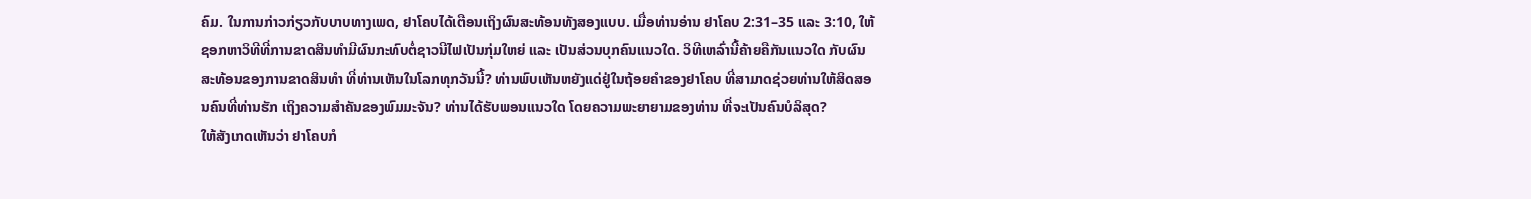ຄົມ. ໃນການກ່າວກ່ຽວກັບບາບທາງເພດ, ຢາໂຄບໄດ້ເຕືອນເຖິງຜົນສະທ້ອນທັງສອງແບບ. ເມື່ອທ່ານອ່ານ ຢາໂຄບ 2:31–35 ແລະ 3:10, ໃຫ້ຊອກຫາວິທີທີ່ການຂາດສິນທຳມີຜົນກະທົບຕໍ່ຊາວນີໄຟເປັນກຸ່ມໃຫຍ່ ແລະ ເປັນສ່ວນບຸກຄົນແນວໃດ. ວິທີເຫລົ່ານີ້ຄ້າຍຄືກັນແນວໃດ ກັບຜົນສະທ້ອນຂອງການຂາດສິນທຳ ທີ່ທ່ານເຫັນໃນໂລກທຸກວັນນີ້? ທ່ານພົບເຫັນຫຍັງແດ່ຢູ່ໃນຖ້ອຍຄຳຂອງຢາໂຄບ ທີ່ສາມາດຊ່ວຍທ່ານໃຫ້ສິດສອນຄົນທີ່ທ່ານຮັກ ເຖິງຄວາມສຳຄັນຂອງພົມມະຈັນ? ທ່ານໄດ້ຮັບພອນແນວໃດ ໂດຍຄວາມພະຍາຍາມຂອງທ່ານ ທີ່ຈະເປັນຄົນບໍລິສຸດ?
ໃຫ້ສັງເກດເຫັນວ່າ ຢາໂຄບກໍ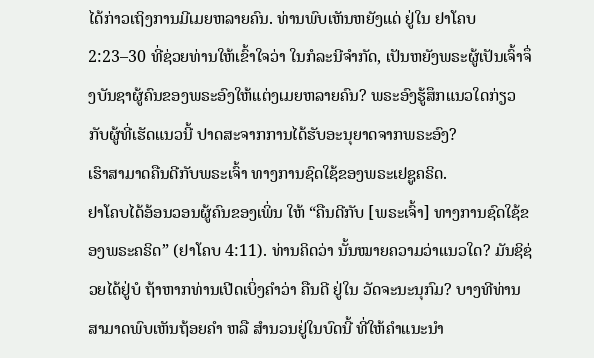ໄດ້ກ່າວເຖິງການມີເມຍຫລາຍຄົນ. ທ່ານພົບເຫັນຫຍັງແດ່ ຢູ່ໃນ ຢາໂຄບ 2:23–30 ທີ່ຊ່ວຍທ່ານໃຫ້ເຂົ້າໃຈວ່າ ໃນກໍລະນີຈຳກັດ, ເປັນຫຍັງພຣະຜູ້ເປັນເຈົ້າຈຶ່ງບັນຊາຜູ້ຄົນຂອງພຣະອົງໃຫ້ແຕ່ງເມຍຫລາຍຄົນ? ພຣະອົງຮູ້ສຶກແນວໃດກ່ຽວກັບຜູ້ທີ່ເຮັດແນວນີ້ ປາດສະຈາກການໄດ້ຮັບອະນຸຍາດຈາກພຣະອົງ?
ເຮົາສາມາດຄືນດີກັບພຣະເຈົ້າ ທາງການຊົດໃຊ້ຂອງພຣະເຢຊູຄຣິດ.
ຢາໂຄບໄດ້ອ້ອນວອນຜູ້ຄົນຂອງເພິ່ນ ໃຫ້ “ຄືນດີກັບ [ພຣະເຈົ້າ] ທາງການຊົດໃຊ້ຂອງພຣະຄຣິດ” (ຢາໂຄບ 4:11). ທ່ານຄິດວ່າ ນັ້ນໝາຍຄວາມວ່າແນວໃດ? ມັນຊິຊ່ວຍໄດ້ຢູ່ບໍ ຖ້າຫາກທ່ານເປີດເບິ່ງຄຳວ່າ ຄືນດີ ຢູ່ໃນ ວັດຈະນະນຸກົມ? ບາງທີທ່ານສາມາດພົບເຫັນຖ້ອຍຄຳ ຫລື ສຳນວນຢູ່ໃນບົດນີ້ ທີ່ໃຫ້ຄຳແນະນຳ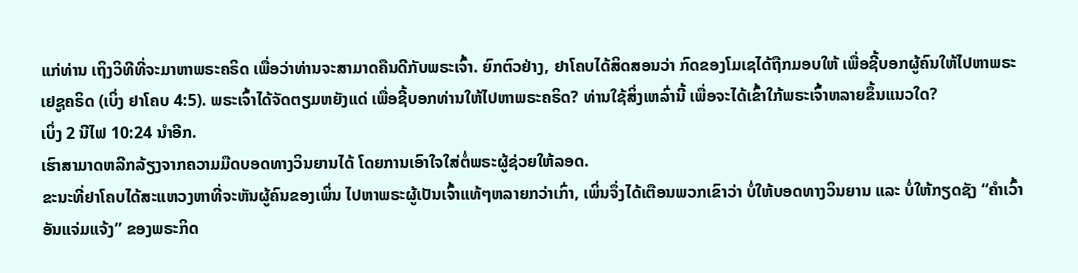ແກ່ທ່ານ ເຖິງວິທີທີ່ຈະມາຫາພຣະຄຣິດ ເພື່ອວ່າທ່ານຈະສາມາດຄືນດີກັບພຣະເຈົ້າ. ຍົກຕົວຢ່າງ, ຢາໂຄບໄດ້ສິດສອນວ່າ ກົດຂອງໂມເຊໄດ້ຖືກມອບໃຫ້ ເພື່ອຊີ້ບອກຜູ້ຄົນໃຫ້ໄປຫາພຣະເຢຊູຄຣິດ (ເບິ່ງ ຢາໂຄບ 4:5). ພຣະເຈົ້າໄດ້ຈັດຕຽມຫຍັງແດ່ ເພື່ອຊີ້ບອກທ່ານໃຫ້ໄປຫາພຣະຄຣິດ? ທ່ານໃຊ້ສິ່ງເຫລົ່ານີ້ ເພື່ອຈະໄດ້ເຂົ້າໃກ້ພຣະເຈົ້າຫລາຍຂຶ້ນແນວໃດ?
ເບິ່ງ 2 ນີໄຟ 10:24 ນຳອີກ.
ເຮົາສາມາດຫລີກລ້ຽງຈາກຄວາມມືດບອດທາງວິນຍານໄດ້ ໂດຍການເອົາໃຈໃສ່ຕໍ່ພຣະຜູ້ຊ່ວຍໃຫ້ລອດ.
ຂະນະທີ່ຢາໂຄບໄດ້ສະແຫວງຫາທີ່ຈະຫັນຜູ້ຄົນຂອງເພິ່ນ ໄປຫາພຣະຜູ້ເປັນເຈົ້າແທ້ໆຫລາຍກວ່າເກົ່າ, ເພິ່ນຈຶ່ງໄດ້ເຕືອນພວກເຂົາວ່າ ບໍ່ໃຫ້ບອດທາງວິນຍານ ແລະ ບໍ່ໃຫ້ກຽດຊັງ “ຄຳເວົ້າອັນແຈ່ມແຈ້ງ” ຂອງພຣະກິດ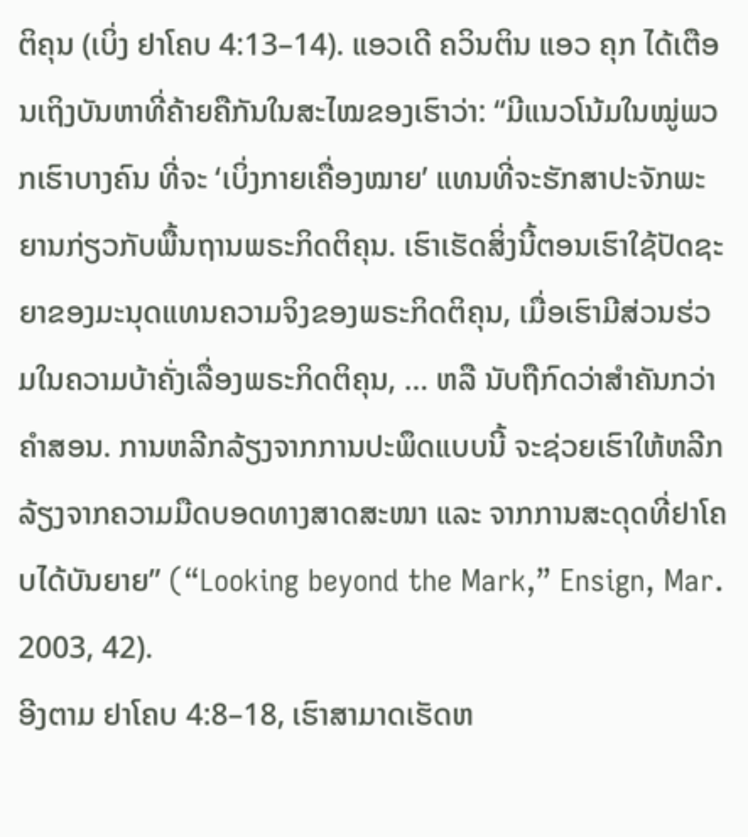ຕິຄຸນ (ເບິ່ງ ຢາໂຄບ 4:13–14). ແອວເດີ ຄວິນຕິນ ແອວ ຄຸກ ໄດ້ເຕືອນເຖິງບັນຫາທີ່ຄ້າຍຄືກັນໃນສະໄໝຂອງເຮົາວ່າ: “ມີແນວໂນ້ມໃນໝູ່ພວກເຮົາບາງຄົນ ທີ່ຈະ ‘ເບິ່ງກາຍເຄື່ອງໝາຍ’ ແທນທີ່ຈະຮັກສາປະຈັກພະຍານກ່ຽວກັບພື້ນຖານພຣະກິດຕິຄຸນ. ເຮົາເຮັດສິ່ງນີ້ຕອນເຮົາໃຊ້ປັດຊະຍາຂອງມະນຸດແທນຄວາມຈິງຂອງພຣະກິດຕິຄຸນ, ເມື່ອເຮົາມີສ່ວນຮ່ວມໃນຄວາມບ້າຄັ່ງເລື່ອງພຣະກິດຕິຄຸນ, … ຫລື ນັບຖືກົດວ່າສຳຄັນກວ່າຄຳສອນ. ການຫລີກລ້ຽງຈາກການປະພຶດແບບນີ້ ຈະຊ່ວຍເຮົາໃຫ້ຫລີກລ້ຽງຈາກຄວາມມືດບອດທາງສາດສະໜາ ແລະ ຈາກການສະດຸດທີ່ຢາໂຄບໄດ້ບັນຍາຍ” (“Looking beyond the Mark,” Ensign, Mar. 2003, 42).
ອີງຕາມ ຢາໂຄບ 4:8–18, ເຮົາສາມາດເຮັດຫ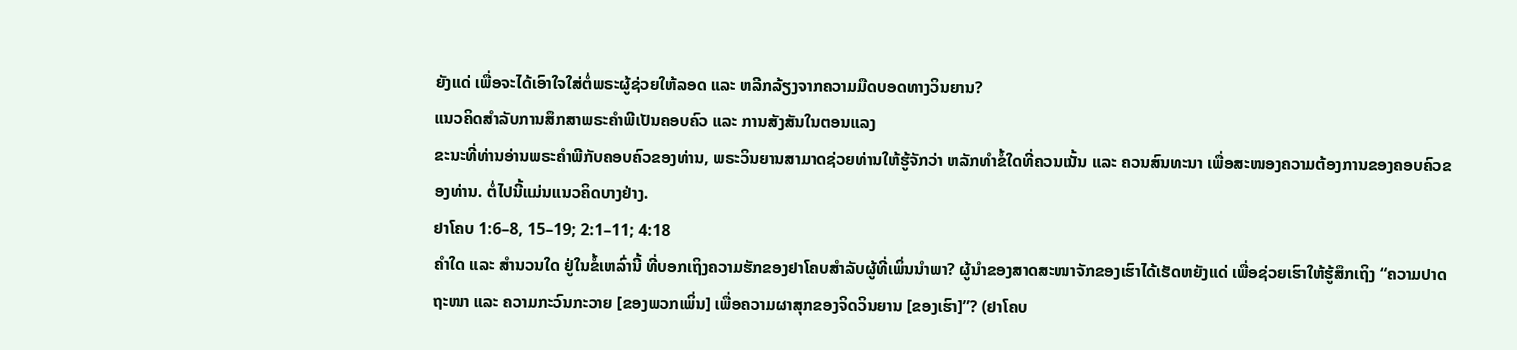ຍັງແດ່ ເພື່ອຈະໄດ້ເອົາໃຈໃສ່ຕໍ່ພຣະຜູ້ຊ່ວຍໃຫ້ລອດ ແລະ ຫລີກລ້ຽງຈາກຄວາມມືດບອດທາງວິນຍານ?
ແນວຄິດສຳລັບການສຶກສາພຣະຄຳພີເປັນຄອບຄົວ ແລະ ການສັງສັນໃນຕອນແລງ
ຂະນະທີ່ທ່ານອ່ານພຣະຄຳພີກັບຄອບຄົວຂອງທ່ານ, ພຣະວິນຍານສາມາດຊ່ວຍທ່ານໃຫ້ຮູ້ຈັກວ່າ ຫລັກທຳຂໍ້ໃດທີ່ຄວນເນັ້ນ ແລະ ຄວນສົນທະນາ ເພື່ອສະໜອງຄວາມຕ້ອງການຂອງຄອບຄົວຂອງທ່ານ. ຕໍ່ໄປນີ້ແມ່ນແນວຄິດບາງຢ່າງ.
ຢາໂຄບ 1:6–8, 15–19; 2:1–11; 4:18
ຄຳໃດ ແລະ ສຳນວນໃດ ຢູ່ໃນຂໍ້ເຫລົ່ານີ້ ທີ່ບອກເຖິງຄວາມຮັກຂອງຢາໂຄບສຳລັບຜູ້ທີ່ເພິ່ນນຳພາ? ຜູ້ນຳຂອງສາດສະໜາຈັກຂອງເຮົາໄດ້ເຮັດຫຍັງແດ່ ເພື່ອຊ່ວຍເຮົາໃຫ້ຮູ້ສຶກເຖິງ “ຄວາມປາດຖະໜາ ແລະ ຄວາມກະວົນກະວາຍ [ຂອງພວກເພິ່ນ] ເພື່ອຄວາມຜາສຸກຂອງຈິດວິນຍານ [ຂອງເຮົາ]”? (ຢາໂຄບ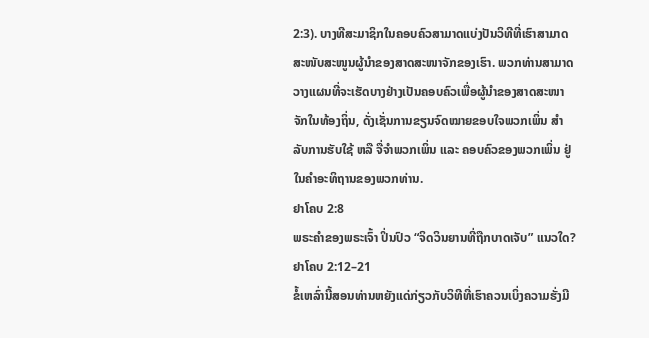2:3). ບາງທີສະມາຊິກໃນຄອບຄົວສາມາດແບ່ງປັນວິທີທີ່ເຮົາສາມາດສະໜັບສະໜູນຜູ້ນຳຂອງສາດສະໜາຈັກຂອງເຮົາ. ພວກທ່ານສາມາດວາງແຜນທີ່ຈະເຮັດບາງຢ່າງເປັນຄອບຄົວເພື່ອຜູ້ນຳຂອງສາດສະໜາຈັກໃນທ້ອງຖິ່ນ, ດັ່ງເຊັ່ນການຂຽນຈົດໝາຍຂອບໃຈພວກເພິ່ນ ສຳລັບການຮັບໃຊ້ ຫລື ຈື່ຈຳພວກເພິ່ນ ແລະ ຄອບຄົວຂອງພວກເພິ່ນ ຢູ່ໃນຄຳອະທິຖານຂອງພວກທ່ານ.
ຢາໂຄບ 2:8
ພຣະຄຳຂອງພຣະເຈົ້າ ປິ່ນປົວ “ຈິດວິນຍານທີ່ຖືກບາດເຈັບ” ແນວໃດ?
ຢາໂຄບ 2:12–21
ຂໍ້ເຫລົ່ານີ້ສອນທ່ານຫຍັງແດ່ກ່ຽວກັບວິທີທີ່ເຮົາຄວນເບິ່ງຄວາມຮັ່ງມີ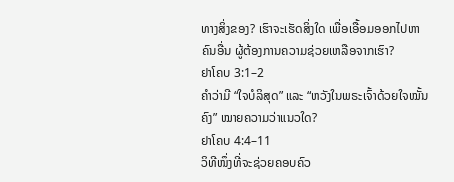ທາງສິ່ງຂອງ? ເຮົາຈະເຮັດສິ່ງໃດ ເພື່ອເອື້ອມອອກໄປຫາຄົນອື່ນ ຜູ້ຕ້ອງການຄວາມຊ່ວຍເຫລືອຈາກເຮົາ?
ຢາໂຄບ 3:1–2
ຄຳວ່າມີ “ໃຈບໍລິສຸດ” ແລະ “ຫວັງໃນພຣະເຈົ້າດ້ວຍໃຈໝັ້ນຄົງ” ໝາຍຄວາມວ່າແນວໃດ?
ຢາໂຄບ 4:4–11
ວິທີໜຶ່ງທີ່ຈະຊ່ວຍຄອບຄົວ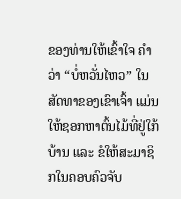ຂອງທ່ານໃຫ້ເຂົ້າໃຈ ຄຳວ່າ “ບໍ່ຫວັ່ນໄຫວ” ໃນສັດທາຂອງເຂົາເຈົ້າ ແມ່ນໃຫ້ຊອກຫາຕົ້ນໄມ້ທີ່ຢູ່ໃກ້ບ້ານ ແລະ ຂໍໃຫ້ສະມາຊິກໃນຄອບຄົວຈັບ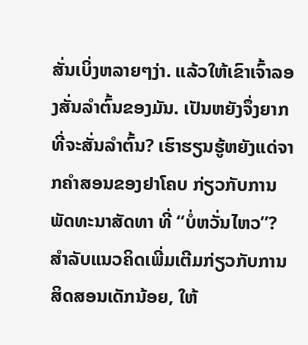ສັ່ນເບິ່ງຫລາຍໆງ່າ. ແລ້ວໃຫ້ເຂົາເຈົ້າລອງສັ່ນລຳຕົ້ນຂອງມັນ. ເປັນຫຍັງຈຶ່ງຍາກທີ່ຈະສັ່ນລຳຕົ້ນ? ເຮົາຮຽນຮູ້ຫຍັງແດ່ຈາກຄຳສອນຂອງຢາໂຄບ ກ່ຽວກັບການພັດທະນາສັດທາ ທີ່ “ບໍ່ຫວັ່ນໄຫວ”?
ສຳລັບແນວຄິດເພີ່ມເຕີມກ່ຽວກັບການສິດສອນເດັກນ້ອຍ, ໃຫ້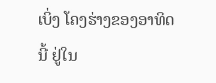ເບິ່ງ ໂຄງຮ່າງຂອງອາທິດນີ້ ຢູ່ໃນ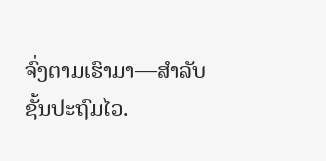ຈົ່ງຕາມເຮົາມາ—ສຳລັບຊັ້ນປະຖົມໄວ.